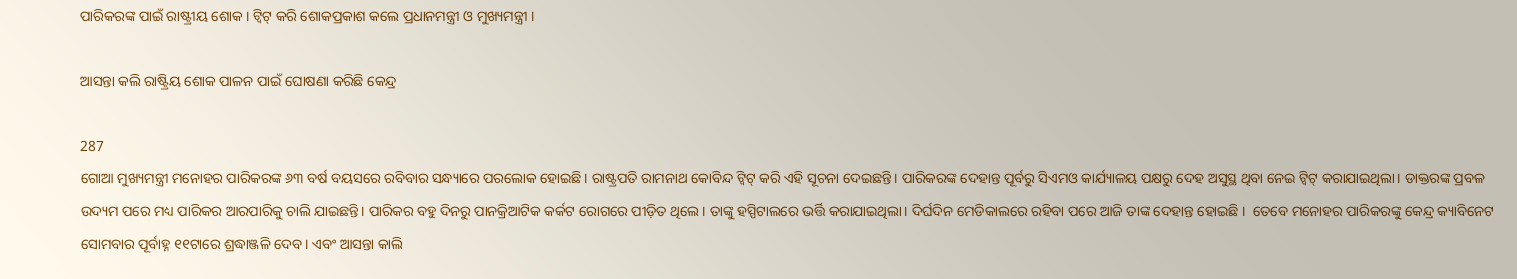ପାରିକରଙ୍କ ପାଇଁ ରାଷ୍ଟ୍ରୀୟ ଶୋକ । ଟ୍ୱିଟ୍ କରି ଶୋକପ୍ରକାଶ କଲେ ପ୍ରଧାନମନ୍ତ୍ରୀ ଓ ମୁଖ୍ୟମନ୍ତ୍ରୀ ।

ଆସନ୍ତା କଲି ରାଷ୍ଟ୍ରିୟ ଶୋକ ପାଳନ ପାଇଁ ଘୋଷଣା କରିଛି କେନ୍ଦ୍ର

287
ଗୋଆ ମୁଖ୍ୟମନ୍ତ୍ରୀ ମନୋହର ପାରିକରଙ୍କ ୬୩ ବର୍ଷ ବୟସରେ ରବିବାର ସନ୍ଧ୍ୟାରେ ପରଲୋକ ହୋଇଛି। ରାଷ୍ଟ୍ରପତି ରାମନାଥ କୋବିନ୍ଦ ଟ୍ୱିଟ୍ କରି ଏହି ସୂଚନା ଦେଇଛନ୍ତି। ପାରିକରଙ୍କ ଦେହାନ୍ତ ପୂର୍ବରୁ ସିଏମଓ କାର୍ଯ୍ୟାଳୟ ପକ୍ଷରୁ ଦେହ ଅସୁସ୍ଥ ଥିବା ନେଇ ଟ୍ୱିଟ୍ କରାଯାଇଥିଲା। ଡାକ୍ତରଙ୍କ ପ୍ରବଳ ଉଦ୍ୟମ ପରେ ମଧ୍ୟ ପାରିକର ଆରପାରିକୁ ଚାଲି ଯାଇଛନ୍ତି। ପାରିକର ବହୁ ଦିନରୁ ପାନକ୍ରିଆଟିକ କର୍କଟ ରୋଗରେ ପୀଡ଼ିତ ଥିଲେ। ତାଙ୍କୁ ହସ୍ପିଟାଲରେ ଭର୍ତ୍ତି କରାଯାଇଥିଲା। ଦିର୍ଘଦିନ ମେଡିକାଲରେ ରହିବା ପରେ ଆଜି ତାଙ୍କ ଦେହାନ୍ତ ହୋଇଛି ।  ତେବେ ମନୋହର ପାରିକରଙ୍କୁ କେନ୍ଦ୍ର କ୍ୟାବିନେଟ ସୋମବାର ପୂର୍ବାହ୍ନ ୧୧ଟାରେ ଶ୍ରଦ୍ଧାଞ୍ଜଳି ଦେବ। ଏବଂ ଆସନ୍ତା କାଲି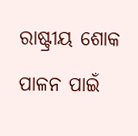ରାଷ୍ଟ୍ରୀୟ ଶୋକ ପାଳନ ପାଇଁ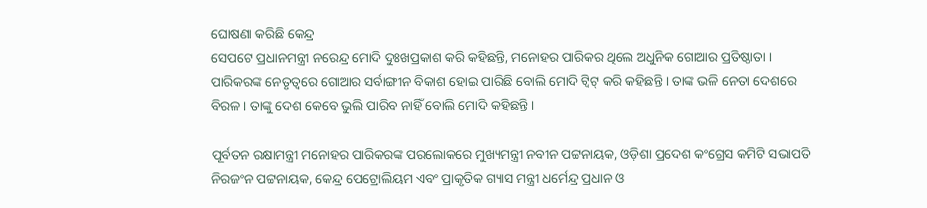ଘୋଷଣା କରିଛି କେନ୍ଦ୍ର
ସେପଟେ ପ୍ରଧାନମନ୍ତ୍ରୀ ନରେନ୍ଦ୍ର ମୋଦି ଦୁଃଖପ୍ରକାଶ କରି କହିଛନ୍ତି, ମନୋହର ପାରିକର ଥିଲେ ଅଧୁନିକ ଗୋଆର ପ୍ରତିଷ୍ଠାତା । ପାରିକରଙ୍କ ନେତୃତ୍ୱରେ ଗୋଆର ସର୍ବାଙ୍ଗୀନ ବିକାଶ ହୋଇ ପାରିଛି ବୋଲି ମୋଦି ଟ୍ୱିଟ୍ କରି କହିଛନ୍ତି । ତାଙ୍କ ଭଳି ନେତା ଦେଶରେ ବିରଳ। ତାଙ୍କୁ ଦେଶ କେବେ ଭୁଲି ପାରିବ ନାହିଁ ବୋଲି ମୋଦି କହିଛନ୍ତି।

ପୂର୍ବତନ ରକ୍ଷାମନ୍ତ୍ରୀ ମନୋହର ପାରିକରଙ୍କ ପରଲୋକରେ ମୁଖ୍ୟମନ୍ତ୍ରୀ ନବୀନ ପଟ୍ଟନାୟକ, ଓଡ଼ିଶା ପ୍ରଦେଶ କଂଗ୍ରେସ କମିଟି ସଭାପତି ନିରଜଂନ ପଟ୍ଟନାୟକ, କେନ୍ଦ୍ର ପେଟ୍ରୋଲିୟମ ଏବଂ ପ୍ରାକୃତିକ ଗ୍ୟାସ ମନ୍ତ୍ରୀ ଧର୍ମେନ୍ଦ୍ର ପ୍ରଧାନ ଓ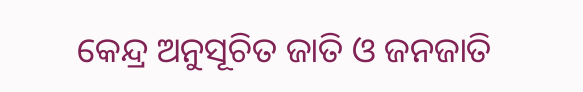କେନ୍ଦ୍ର ଅନୁସୂଚିତ ଜାତି ଓ ଜନଜାତି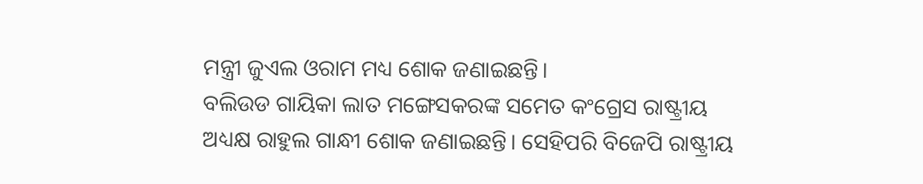ମନ୍ତ୍ରୀ ଜୁଏଲ ଓରାମ ମଧ୍ୟ ଶୋକ ଜଣାଇଛନ୍ତି।
ବଲିଉଡ ଗାୟିକା ଲାତ ମଙ୍ଗେସକରଙ୍କ ସମେତ କଂଗ୍ରେସ ରାଷ୍ଟ୍ରୀୟ ଅଧ୍ୟକ୍ଷ ରାହୁଲ ଗାନ୍ଧୀ ଶୋକ ଜଣାଇଛନ୍ତି। ସେହିପରି ବିଜେପି ରାଷ୍ଟ୍ରୀୟ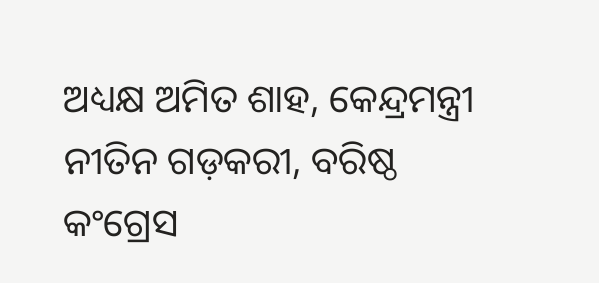ଅଧ୍ୟକ୍ଷ ଅମିତ ଶାହ, କେନ୍ଦ୍ରମନ୍ତ୍ରୀ ନୀତିନ ଗଡ଼କରୀ, ବରିଷ୍ଠ କଂଗ୍ରେସ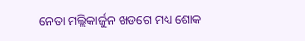ନେତା ମଲ୍ଲିକାର୍ଜୁନ ଖଡଗେ ମଧ୍ୟ ଶୋକ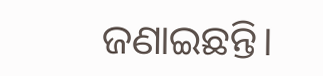ଜଣାଇଛନ୍ତି।